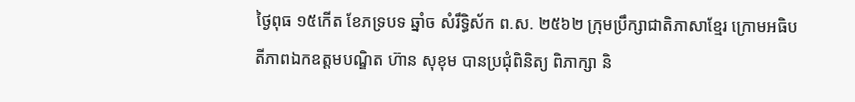ថ្ងៃពុធ ១៥កើត ខែភទ្របទ ឆ្នាំច សំរឹទ្ធិស័ក ព.ស. ២៥៦២ ក្រុមប្រឹក្សាជាតិភាសាខ្មែរ ក្រោមអធិបតីភាពឯកឧត្តមបណ្ឌិត ហ៊ាន សុខុម បានប្រជុំពិនិត្យ ពិភាក្សា និ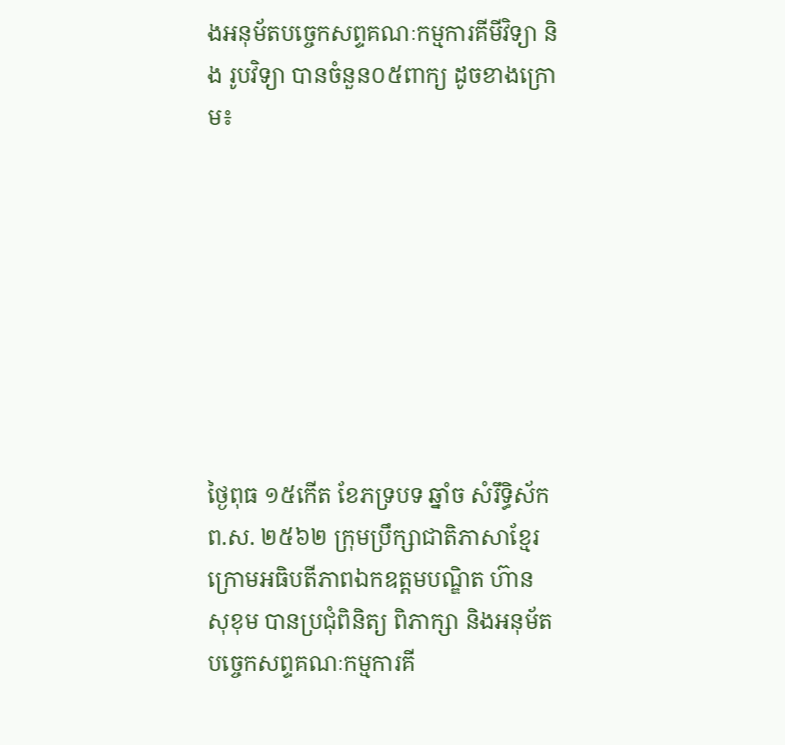ងអនុម័តបច្ចេកសព្ទគណៈកម្មការគីមីវិទ្យា និង រូបវិទ្យា បានចំនួន០៥ពាក្យ ដូចខាងក្រោម៖








ថ្ងៃពុធ ១៥កើត ខែភទ្របទ ឆ្នាំច សំរឹទ្ធិស័ក ព.ស. ២៥៦២ ក្រុមប្រឹក្សាជាតិភាសាខ្មែរ ក្រោមអធិបតីភាពឯកឧត្តមបណ្ឌិត ហ៊ាន សុខុម បានប្រជុំពិនិត្យ ពិភាក្សា និងអនុម័តបច្ចេកសព្ទគណៈកម្មការគី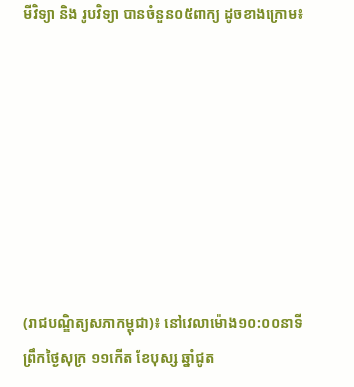មីវិទ្យា និង រូបវិទ្យា បានចំនួន០៥ពាក្យ ដូចខាងក្រោម៖








(រាជបណ្ឌិត្យសភាកម្ពុជា)៖ នៅវេលាម៉ោង១០:០០នាទីព្រឹកថ្ងៃសុក្រ ១១កើត ខែបុស្ស ឆ្នាំជូត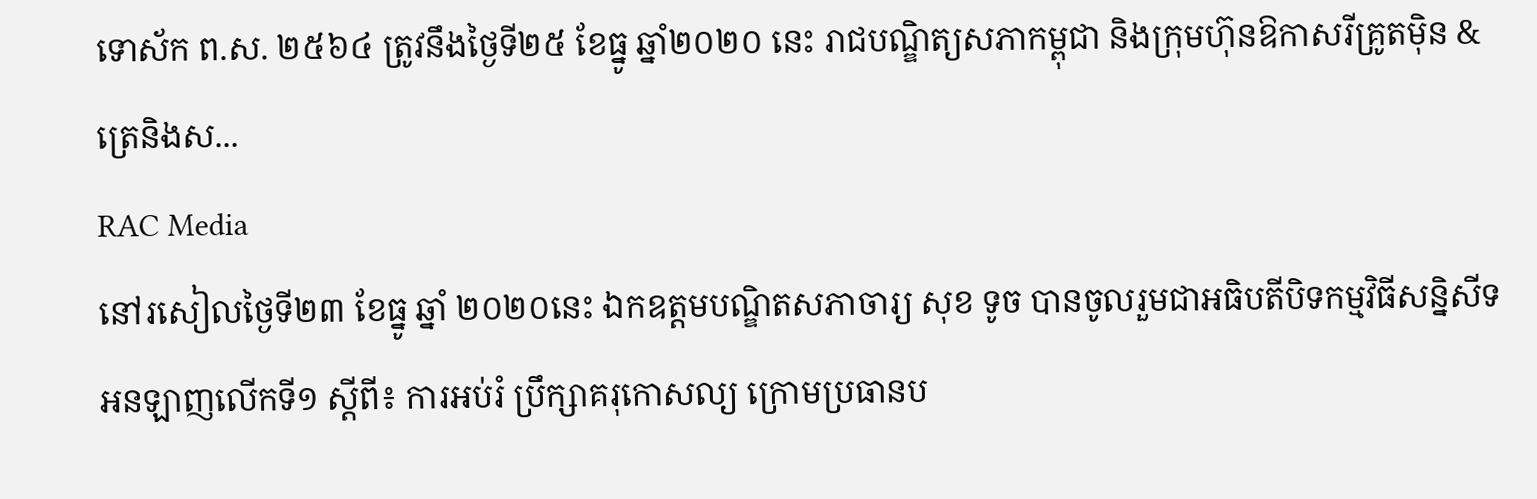ទោស័ក ព.ស. ២៥៦៤ ត្រូវនឹងថ្ងៃទី២៥ ខែធ្នូ ឆ្នាំ២០២០ នេះ រាជបណ្ឌិត្យសភាកម្ពុជា និងក្រុមហ៊ុនឱកាសរីគ្រូតម៉ិន & ត្រេនិងស...
RAC Media
នៅរសៀលថ្ងៃទី២៣ ខែធ្នូ ឆ្នាំ ២០២០នេះ ឯកឧត្តមបណ្ឌិតសភាចារ្យ សុខ ទូច បានចូលរួមជាអធិបតីបិទកម្មវិធីសន្និសីទអនឡាញលើកទី១ ស្តីពី៖ ការអប់រំ ប្រឹក្សាគរុកោសល្យ ក្រោមប្រធានប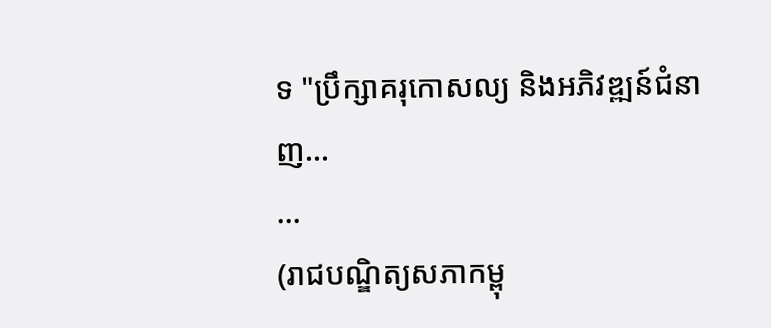ទ "ប្រឹក្សាគរុកោសល្យ និងអភិវឌ្ឍន៍ជំនាញ...
...
(រាជបណ្ឌិត្យសភាកម្ពុ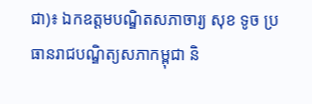ជា)៖ ឯកឧត្ដមបណ្ឌិតសភាចារ្យ សុខ ទូច ប្រធានរាជបណ្ឌិត្យសភាកម្ពុជា និ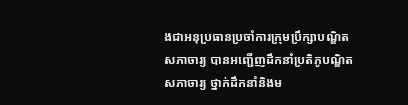ងជាអនុប្រធានប្រចាំការក្រុមប្រឹក្សាបណ្ឌិតសភាចារ្យ បានអញ្ជើញដឹកនាំប្រតិភូបណ្ឌិតសភាចារ្យ ថ្នាក់ដឹកនាំនិងម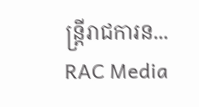ន្ត្រីរាជការន...
RAC Media